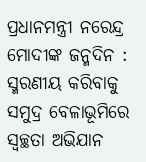ପ୍ରଧାନମନ୍ତ୍ରୀ ନରେନ୍ଦ୍ର ମୋଦୀଙ୍କ ଜନ୍ମଦିନ : ସ୍ମରଣୀୟ କରିବାକୁ ସମୁଦ୍ର ବେଳାଭୂମିରେ ସ୍ୱଚ୍ଛତା ଅଭିଯାନ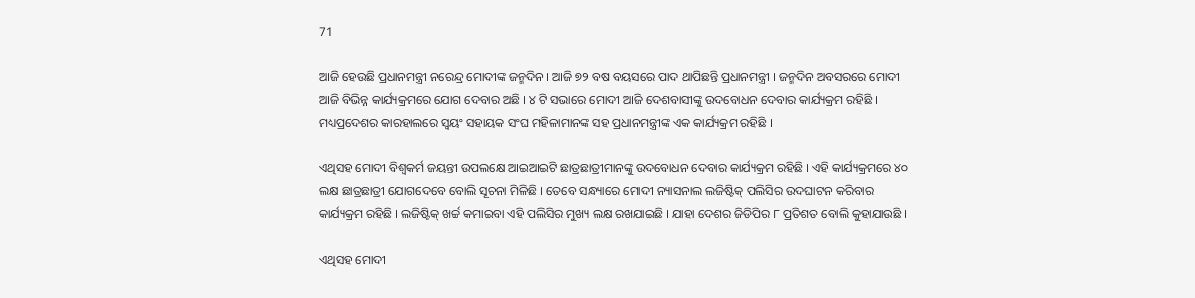71

ଆଜି ହେଉଛି ପ୍ରଧାନମନ୍ତ୍ରୀ ନରେନ୍ଦ୍ର ମୋଦୀଙ୍କ ଜନ୍ମଦିନ । ଆଜି ୭୨ ବଷ ବୟସରେ ପାଦ ଥାପିଛନ୍ତି ପ୍ରଧାନମନ୍ତ୍ରୀ । ଜନ୍ମଦିନ ଅବସରରେ ମୋଦୀ ଆଜି ବିଭିନ୍ନ କାର୍ଯ୍ୟକ୍ରମରେ ଯୋଗ ଦେବାର ଅଛି । ୪ ଟି ସଭାରେ ମୋଦୀ ଆଜି ଦେଶବାସୀଙ୍କୁ ଉଦବୋଧନ ଦେବାର କାର୍ଯ୍ୟକ୍ରମ ରହିଛି । ମଧ୍ୟପ୍ରଦେଶର କାରହାଲରେ ସ୍ୱୟଂ ସହାୟକ ସଂଘ ମହିଳାମାନଙ୍କ ସହ ପ୍ରଧାନମନ୍ତ୍ରୀଙ୍କ ଏକ କାର୍ଯ୍ୟକ୍ରମ ରହିଛି ।

ଏଥିସହ ମୋଦୀ ବିଶ୍ୱକର୍ମ ଜୟନ୍ତୀ ଉପଲକ୍ଷେ ଆଇଆଇଟି ଛାତ୍ରଛାତ୍ରୀମାନଙ୍କୁ ଉଦବୋଧନ ଦେବାର କାର୍ଯ୍ୟକ୍ରମ ରହିଛି । ଏହି କାର୍ଯ୍ୟକ୍ରମରେ ୪୦ ଲକ୍ଷ ଛାତ୍ରଛାତ୍ରୀ ଯୋଗଦେବେ ବୋଲି ସୂଚନା ମିଳିଛି । ତେବେ ସନ୍ଧ୍ୟାରେ ମୋଦୀ ନ୍ୟାସନାଲ ଲଜିଷ୍ଟିକ୍ ପଲିସିର ଉଦଘାଟନ କରିବାର କାର୍ଯ୍ୟକ୍ରମ ରହିଛି । ଲଜିଷ୍ଟିକ୍ ଖର୍ଚ୍ଚ କମାଇବା ଏହି ପଲିସିର ମୁଖ୍ୟ ଲକ୍ଷ ରଖଯାଇଛି । ଯାହା ଦେଶର ଜିଡିପିର ୮ ପ୍ରତିଶତ ବୋଲି କୁହାଯାଉଛି ।

ଏଥିସହ ମୋଦୀ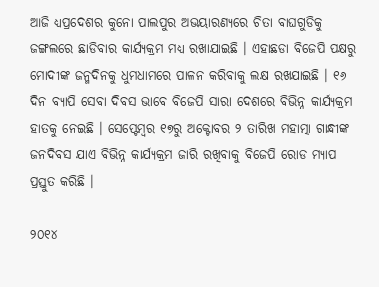ଆଜି ଧ୍ୟପ୍ରଦେଶର କୁନୋ ପାଲପୁର ଅଭୟାରଣ୍ୟରେ ଚିତା ବାଘଗୁଡିକୁ ଜଙ୍ଗଲରେ ଛାଡିବାର କାର୍ଯ୍ୟକ୍ରମ ମଧ୍ୟ ରଖାଯାଇଛି । ଏହାଛଡା ବିଜେପି ପକ୍ଷରୁ ମୋଦୀଙ୍କ ଜନ୍ମଦିନକୁ ଧୁମଧାମରେ ପାଳନ କରିବାକୁ ଲକ୍ଷ ରଖଯାଇଛି । ୧୬ ଦିନ ବ୍ୟାପି ସେବା ଦିବସ ଭାବେ ବିଜେପି ସାରା ଦେଶରେ ବିଭିନ୍ନ କାର୍ଯ୍ୟକ୍ରମ ହାତକୁ ନେଇଛି । ସେପ୍ଟେମ୍ବର ୧୭ରୁ ଅକ୍ଟୋବର ୨ ତାରିଖ ମହାତ୍ମା ଗାନ୍ଧୀଙ୍କ ଜନଦିବସ ଯାଏ ବିଭିନ୍ନ କାର୍ଯ୍ୟକ୍ରମ ଜାରି ରଖିବାକୁ ବିଜେପି ରୋଡ ମ୍ୟାପ ପ୍ରସ୍ତୁତ କରିଛି ।

୨୦୧୪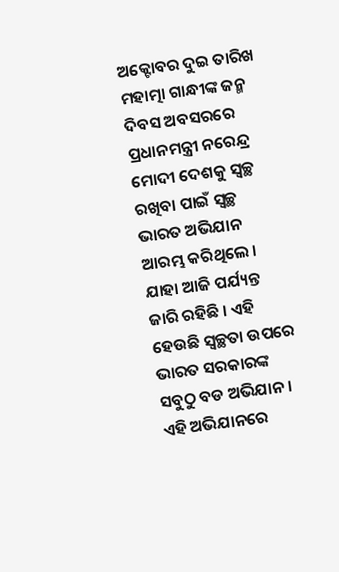ଅକ୍ଟୋବର ଦୁଇ ତାରିଖ ମହାତ୍ମା ଗାନ୍ଧୀଙ୍କ ଜନ୍ମ ଦିବସ ଅବସରରେ ପ୍ରଧାନମନ୍ତ୍ରୀ ନରେନ୍ଦ୍ର ମୋଦୀ ଦେଶକୁ ସ୍ୱଚ୍ଛ ରଖିବା ପାଇଁ ସ୍ୱଚ୍ଛ ଭାରତ ଅଭିଯାନ ଆରମ୍ଭ କରିଥିଲେ । ଯାହା ଆଜି ପର୍ଯ୍ୟନ୍ତ ଜାରି ରହିଛି । ଏହି ହେଉଛି ସ୍ୱଚ୍ଛତା ଉପରେ ଭାରତ ସରକାରଙ୍କ ସବୁଠୁ ବଡ ଅଭିଯାନ । ଏହି ଅଭିଯାନରେ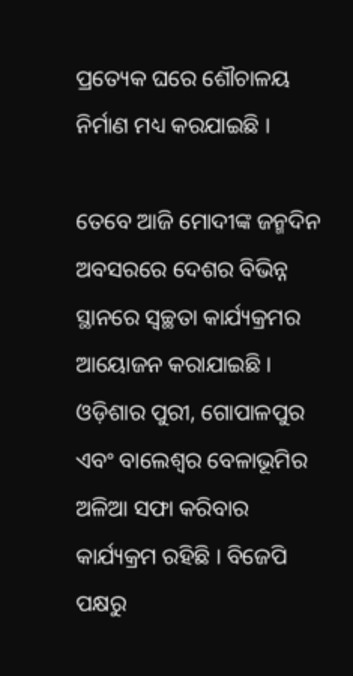ପ୍ରତ୍ୟେକ ଘରେ ଶୌଚାଳୟ ନିର୍ମାଣ ମଧ୍ୟ କରଯାଇଛି ।

ତେବେ ଆଜି ମୋଦୀଙ୍କ ଜନ୍ମଦିନ ଅବସରରେ ଦେଶର ବିଭିନ୍ନ ସ୍ଥାନରେ ସ୍ୱଚ୍ଛତା କାର୍ଯ୍ୟକ୍ରମର ଆୟୋଜନ କରାଯାଇଛି । ଓଡ଼ିଶାର ପୁରୀ, ଗୋପାଳପୁର ଏବଂ ବାଲେଶ୍ୱର ବେଳାଭୂମିର ଅଳିଆ ସଫା କରିବାର କାର୍ଯ୍ୟକ୍ରମ ରହିଛି । ବିଜେପି ପକ୍ଷରୁ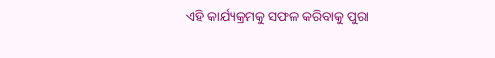ଏହି କାର୍ଯ୍ୟକ୍ରମକୁ ସଫଳ କରିବାକୁ ପୁରା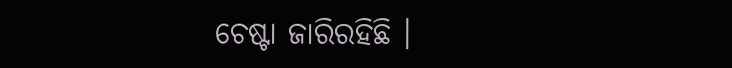ଚେଷ୍ଟା ଜାରିରହିଛି ।